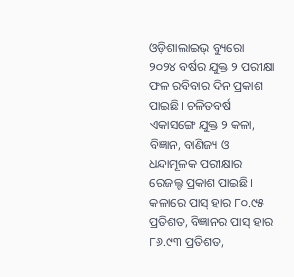ଓଡ଼ିଶାଲାଇଭ୍ ବ୍ୟୁରୋ
୨୦୨୪ ବର୍ଷର ଯୁକ୍ତ ୨ ପରୀକ୍ଷା ଫଳ ରବିବାର ଦିନ ପ୍ରକାଶ ପାଇଛି। ଚଳିତବର୍ଷ ଏକାସଙ୍ଗେ ଯୁକ୍ତ ୨ କଳା, ବିଜ୍ଞାନ, ବାଣିଜ୍ୟ ଓ ଧନ୍ଦାମୂଳକ ପରୀକ୍ଷାର ରେଜଲ୍ଟ ପ୍ରକାଶ ପାଇଛି। କଳାରେ ପାସ୍ ହାର ୮୦.୯୫ ପ୍ରତିଶତ, ବିଜ୍ଞାନର ପାସ୍ ହାର ୮୬.୯୩ ପ୍ରତିଶତ,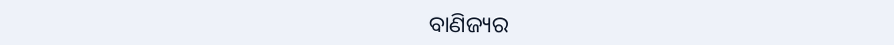ବାଣିଜ୍ୟର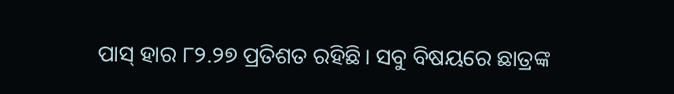ପାସ୍ ହାର ୮୨.୨୭ ପ୍ରତିଶତ ରହିଛି। ସବୁ ବିଷୟରେ ଛାତ୍ରଙ୍କ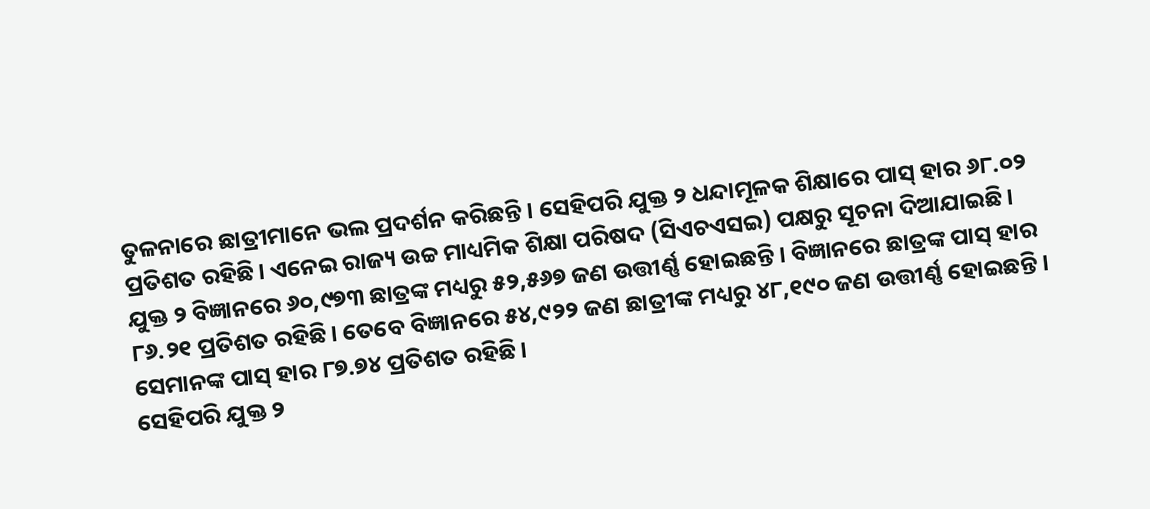ତୁଳନାରେ ଛାତ୍ରୀମାନେ ଭଲ ପ୍ରଦର୍ଶନ କରିଛନ୍ତି। ସେହିପରି ଯୁକ୍ତ ୨ ଧନ୍ଦାମୂଳକ ଶିକ୍ଷାରେ ପାସ୍ ହାର ୬୮.୦୨ ପ୍ରତିଶତ ରହିଛି। ଏନେଇ ରାଜ୍ୟ ଉଚ୍ଚ ମାଧ୍ୟମିକ ଶିକ୍ଷା ପରିଷଦ (ସିଏଚଏସଇ) ପକ୍ଷରୁ ସୂଚନା ଦିଆଯାଇଛି।
ଯୁକ୍ତ ୨ ବିଜ୍ଞାନରେ ୬୦,୯୭୩ ଛାତ୍ରଙ୍କ ମଧ୍ୟରୁ ୫୨,୫୬୭ ଜଣ ଉତ୍ତୀର୍ଣ୍ଣ ହୋଇଛନ୍ତି। ବିଜ୍ଞାନରେ ଛାତ୍ରଙ୍କ ପାସ୍ ହାର ୮୬.୨୧ ପ୍ରତିଶତ ରହିଛି। ତେବେ ବିଜ୍ଞାନରେ ୫୪,୯୨୨ ଜଣ ଛାତ୍ରୀଙ୍କ ମଧ୍ୟରୁ ୪୮,୧୯୦ ଜଣ ଉତ୍ତୀର୍ଣ୍ଣ ହୋଇଛନ୍ତି। ସେମାନଙ୍କ ପାସ୍ ହାର ୮୭.୭୪ ପ୍ରତିଶତ ରହିଛି।
ସେହିପରି ଯୁକ୍ତ ୨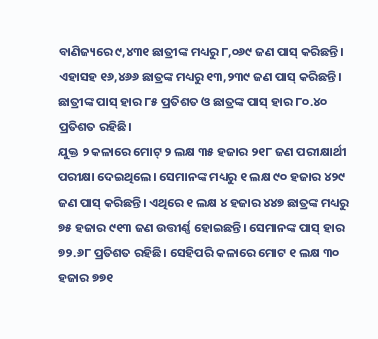ବାଣିଜ୍ୟରେ ୯,୪୩୧ ଛାତ୍ରୀଙ୍କ ମଧ୍ୟରୁ ୮,୦୬୯ ଜଣ ପାସ୍ କରିଛନ୍ତି। ଏହାସହ ୧୬,୪୬୬ ଛାତ୍ରଙ୍କ ମଧ୍ୟରୁ ୧୩,୨୩୯ ଜଣ ପାସ୍ କରିଛନ୍ତି। ଛାତ୍ରୀଙ୍କ ପାସ୍ ହାର ୮୫ ପ୍ରତିଶତ ଓ ଛାତ୍ରଙ୍କ ପାସ୍ ହାର ୮୦.୪୦ ପ୍ରତିଶତ ରହିଛି।
ଯୁକ୍ତ ୨ କଳାରେ ମୋଟ୍ ୨ ଲକ୍ଷ ୩୫ ହଜାର ୨୧୮ ଜଣ ପରୀକ୍ଷାର୍ଥୀ ପରୀକ୍ଷା ଦେଇଥିଲେ। ସେମାନଙ୍କ ମଧ୍ୟରୁ ୧ ଲକ୍ଷ ୯୦ ହଜାର ୪୨୯ ଜଣ ପାସ୍ କରିଛନ୍ତି। ଏଥିରେ ୧ ଲକ୍ଷ ୪ ହଜାର ୪୪୭ ଛାତ୍ରଙ୍କ ମଧ୍ୟରୁ ୭୫ ହଜାର ୯୧୩ ଜଣ ଉତ୍ତୀର୍ଣ୍ଣ ହୋଇଛନ୍ତି। ସେମାନଙ୍କ ପାସ୍ ହାର ୭୨.୬୮ ପ୍ରତିଶତ ରହିଛି। ସେହିପରି କଳାରେ ମୋଟ ୧ ଲକ୍ଷ ୩୦ ହଜାର ୭୭୧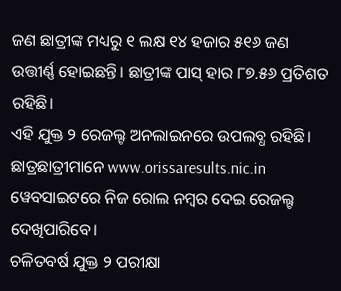ଜଣ ଛାତ୍ରୀଙ୍କ ମଧ୍ୟରୁ ୧ ଲକ୍ଷ ୧୪ ହଜାର ୫୧୬ ଜଣ ଉତ୍ତୀର୍ଣ୍ଣ ହୋଇଛନ୍ତି। ଛାତ୍ରୀଙ୍କ ପାସ୍ ହାର ୮୭.୫୬ ପ୍ରତିଶତ ରହିଛି।
ଏହି ଯୁକ୍ତ ୨ ରେଜଲ୍ଟ ଅନଲାଇନରେ ଉପଲବ୍ଧ ରହିଛି। ଛାତ୍ରଛାତ୍ରୀମାନେ www.orissaresults.nic.in ୱେବସାଇଟରେ ନିଜ ରୋଲ ନମ୍ବର ଦେଇ ରେଜଲ୍ଟ ଦେଖିପାରିବେ।
ଚଳିତବର୍ଷ ଯୁକ୍ତ ୨ ପରୀକ୍ଷା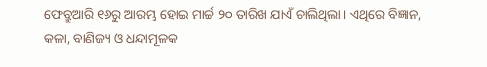ଫେବ୍ରୁଆରି ୧୬ରୁ ଆରମ୍ଭ ହୋଇ ମାର୍ଚ୍ଚ ୨୦ ତାରିଖ ଯାଏଁ ଚାଲିଥିଲା। ଏଥିରେ ବିଜ୍ଞାନ, କଳା, ବାଣିଜ୍ୟ ଓ ଧନ୍ଦାମୂଳକ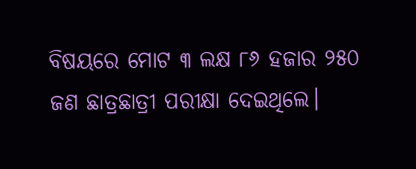ବିଷୟରେ ମୋଟ ୩ ଲକ୍ଷ ୮୬ ହଜାର ୨୫୦ ଜଣ ଛାତ୍ରଛାତ୍ରୀ ପରୀକ୍ଷା ଦେଇଥିଲେ।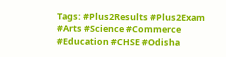Tags: #Plus2Results #Plus2Exam #Arts #Science #Commerce #Education #CHSE #Odisha